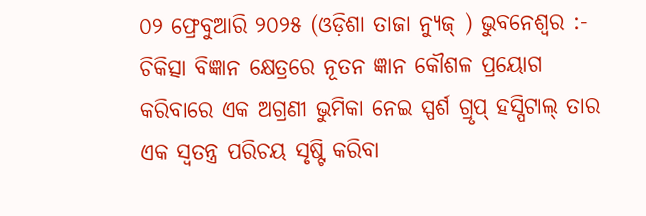୦୨ ଫ୍ରେବୁଆରି ୨୦୨୫ (ଓଡ଼ିଶା ତାଜା ନ୍ୟୁଜ୍ ) ଭୁବନେଶ୍ୱର :- ଚିକିତ୍ସା ବିଜ୍ଞାନ କ୍ଷେତ୍ରରେ ନୂତନ ଜ୍ଞାନ କୌଶଳ ପ୍ରୟୋଗ କରିବାରେ ଏକ ଅଗ୍ରଣୀ ଭୁମିକା ନେଇ ସ୍ପର୍ଶ ଗ୍ରୃପ୍ ହସ୍ପିଟାଲ୍ ତାର ଏକ ସ୍ୱତନ୍ତ୍ର ପରିଚୟ ସୃଷ୍ଟି କରିବା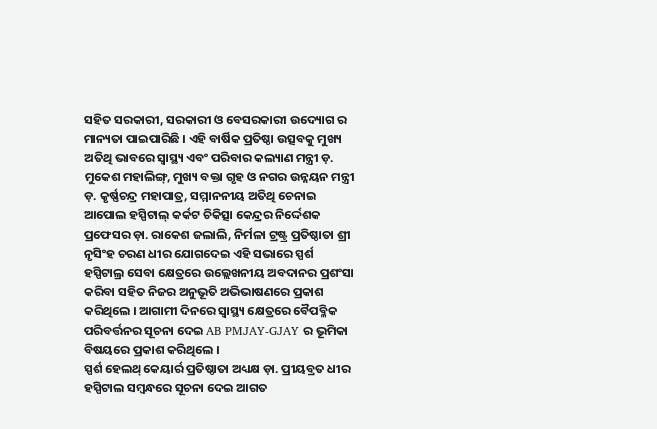ସହିତ ସରକାରୀ, ସରକାରୀ ଓ ବେସରକାରୀ ଉଦ୍ୟୋଗ ର ମାନ୍ୟତା ପାଇପାରିଛି । ଏହି ବାର୍ଷିକ ପ୍ରତିଷ୍ଠା ଉତ୍ସବକୁ ମୁଖ୍ୟ ଅତିଥି ଭାବରେ ସ୍ୱାସ୍ଥ୍ୟ ଏବଂ ପରିବାର କଲ୍ୟାଣ ମନ୍ତ୍ରୀ ଡ଼. ମୁକେଶ ମହାଲିଙ୍ଗ୍, ମୁଖ୍ୟ ବକ୍ତା ଗୃହ ଓ ନଗର ଉନ୍ନୟନ ମନ୍ତ୍ରୀ ଡ଼. କୃର୍ଷ୍ଣଚନ୍ଦ୍ର ମହାପାତ୍ର, ସମ୍ମାନନୀୟ ଅତିଥି ଚେନାଇ ଆପୋଲ ହସ୍ପିଟାଲ୍ କର୍କଟ ଚିକିତ୍ସା କେନ୍ଦ୍ରର ନିର୍ଦ୍ଦେଶକ ପ୍ରଫେସର ଡ଼ା. ରାକେଶ ଜଲାଲି, ନିର୍ମଳା ଟ୍ରଷ୍ଟ୍ର ପ୍ରତିଷ୍ଠାତା ଶ୍ରୀ ନୃସିଂହ ଚରଣ ଧୀର ଯୋଗଦେଇ ଏହି ସଭାରେ ସ୍ପର୍ଶ ହସ୍ପିଟାଲ୍ର ସେବା କ୍ଷେତ୍ରରେ ଉଲ୍ଲେଖନୀୟ ଅବଦାନର ପ୍ରଶଂସା କରିବା ସହିତ ନିଜର ଅନୁଭୂତି ଅଭିଭାଷଣରେ ପ୍ରକାଶ କରିଥିଲେ । ଆଗାମୀ ଦିନରେ ସ୍ୱାସ୍ଥ୍ୟ କ୍ଷେତ୍ରରେ ବୈପବ୍ଳିକ ପରିବର୍ତ୍ତନର ସୂଚନା ଦେଇ AB PMJAY-GJAY ର ଭୂମିକା ବିଷୟରେ ପ୍ରକାଶ କରିଥିଲେ ।
ସ୍ପର୍ଶ ହେଲଥ୍ କେୟାର୍ର ପ୍ରତିଷ୍ଠାତା ଅଧ୍ୟକ୍ଷ ଡ଼ା. ପ୍ରୀୟବ୍ରତ ଧୀର ହସ୍ପିଟାଲ ସମ୍ବନ୍ଧରେ ସୂଚନା ଦେଇ ଆଗତ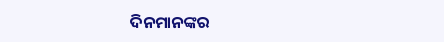ଦିନମାନଙ୍କର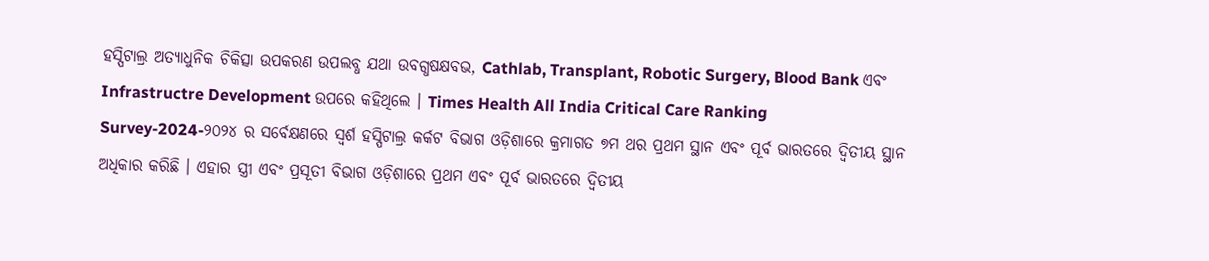ହସ୍ପିଟାଲ୍ର ଅତ୍ୟାଧୁନିକ ଚିକିତ୍ସା ଉପକରଣ ଉପଲବ୍ଧ ଯଥା ଉବଗ୍ଧଷକ୍ଷବଭ, Cathlab, Transplant, Robotic Surgery, Blood Bank ଏବଂ Infrastructre Development ଉପରେ କହିଥିଲେ । Times Health All India Critical Care Ranking Survey-2024-୨୦୨୪ ର ସର୍ବେକ୍ଷଣରେ ସ୍ୱର୍ଶ ହସ୍ପିଟାଲ୍ର କର୍କଟ ବିଭାଗ ଓଡ଼ିଶାରେ କ୍ରମାଗତ ୭ମ ଥର ପ୍ରଥମ ସ୍ଥାନ ଏବଂ ପୂର୍ବ ଭାରତରେ ଦ୍ୱିତୀୟ ସ୍ଥାନ ଅଧିକାର କରିଛି । ଏହାର ସ୍ତ୍ରୀ ଏବଂ ପ୍ରସୂତୀ ବିଭାଗ ଓଡ଼ିଶାରେ ପ୍ରଥମ ଏବଂ ପୂର୍ବ ଭାରତରେ ଦ୍ୱିତୀୟ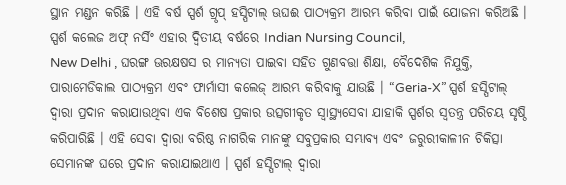ସ୍ଥାନ ମଣ୍ଡନ କରିଛି । ଏହି ବର୍ଷ ସ୍ପର୍ଶ ଗ୍ରୃପ୍ ହସ୍ପିଟାଲ୍ ଊଘଈ ପାଠ୍ୟକ୍ରମ ଆରମ୍ଭ କରିବା ପାଇଁ ଯୋଜନା କରିଅଛି ।
ସ୍ପର୍ଶ କଲେଜ ଅଫ୍ ନର୍ସିଂ ଏହାର ଦ୍ୱିତୀୟ ବର୍ଷରେ Indian Nursing Council,
New Delhi , ଘରଙ୍ଗ ଊରକ୍ଷଷସ ର ମାନ୍ୟତା ପାଇବା ସହିତ ଗୁଣବତ୍ତା ଶିକ୍ଷା, ବୈଦେଶିକ ନିଯୁକ୍ତି, ପାରାମେଡିକାଲ ପାଠ୍ୟକ୍ରମ ଏବଂ ଫାର୍ମାସୀ କଲେଜ୍ ଆରମ୍ଭ କରିବାକୁ ଯାଉଛି । “Geria-X” ସ୍ପର୍ଶ ହସ୍ପିଟାଲ୍ ଦ୍ୱାରା ପ୍ରଦାନ କରାଯାଉଥିବା ଏକ ବିଶେଷ ପ୍ରକାର ଉତ୍ସଗୀକୃତ ସ୍ୱାସ୍ଥ୍ୟସେବା ଯାହାକି ସ୍ପର୍ଶର ସ୍ୱତନ୍ତ୍ର ପରିଚୟ ସୃଷ୍ଠି କରିପାରିଛି । ଏହି ସେବା ଦ୍ୱାରା ବରିଷ୍ଠ ନାଗରିକ ମାନଙ୍କୁ ସବୁପ୍ରକାର ସମ୍ଭାବ୍ୟ ଏବଂ ଜରୁରୀକାଳୀନ ଚିକିତ୍ସା ସେମାନଙ୍କ ଘରେ ପ୍ରଦାନ କରାଯାଇଥାଏ । ସ୍ପର୍ଶ ହସ୍ପିଟାଲ୍ ଦ୍ୱାରା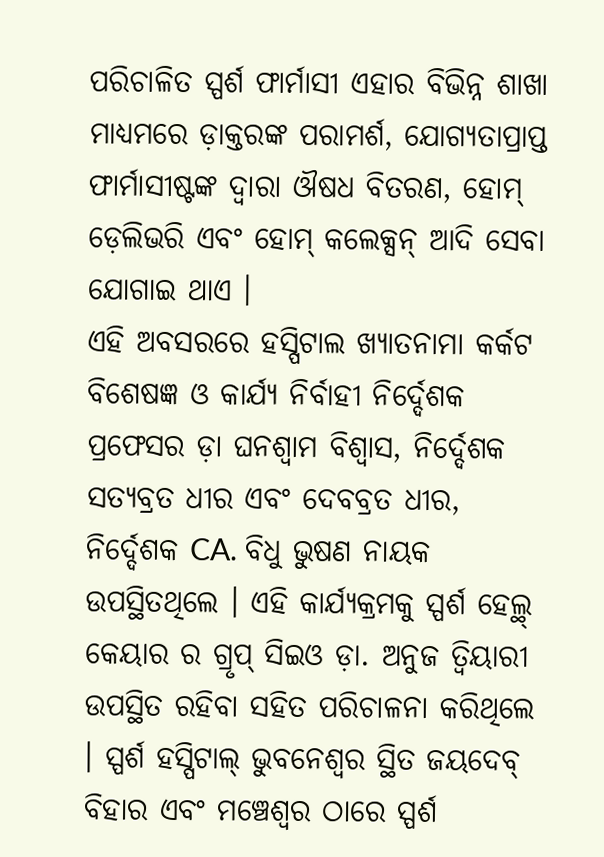ପରିଚାଳିତ ସ୍ପର୍ଶ ଫାର୍ମାସୀ ଏହାର ବିଭିନ୍ନ ଶାଖା ମାଧ୍ୟମରେ ଡ଼ାକ୍ତରଙ୍କ ପରାମର୍ଶ, ଯୋଗ୍ୟତାପ୍ରାପ୍ତ ଫାର୍ମାସୀଷ୍ଟଙ୍କ ଦ୍ୱାରା ଔଷଧ ବିତରଣ, ହୋମ୍ ଡ଼େଲିଭରି ଏବଂ ହୋମ୍ କଲେକ୍ସନ୍ ଆଦି ସେବା ଯୋଗାଇ ଥାଏ ।
ଏହି ଅବସରରେ ହସ୍ପିଟାଲ ଖ୍ୟାତନାମା କର୍କଟ ବିଶେଷଜ୍ଞ ଓ କାର୍ଯ୍ୟ ନିର୍ବାହୀ ନିର୍ଦ୍ଦେଶକ ପ୍ରଫେସର ଡ଼ା ଘନଶ୍ୱାମ ବିଶ୍ୱାସ, ନିର୍ଦ୍ଦେଶକ ସତ୍ୟବ୍ରତ ଧୀର ଏବଂ ଦେବବ୍ରତ ଧୀର, ନିର୍ଦ୍ଦେଶକ CA. ବିଧୁ ଭୁଷଣ ନାୟକ ଉପସ୍ଥିତଥିଲେ । ଏହି କାର୍ଯ୍ୟକ୍ରମକୁ ସ୍ପର୍ଶ ହେଲ୍ଥ୍ କେୟାର ର ଗ୍ରୃପ୍ ସିଇଓ ଡ଼ା. ଅନୁଜ ତ୍ୱିୟାରୀ ଉପସ୍ଥିତ ରହିବା ସହିତ ପରିଚାଳନା କରିଥିଲେ । ସ୍ପର୍ଶ ହସ୍ପିଟାଲ୍ ଭୁବନେଶ୍ୱର ସ୍ଥିତ ଜୟଦେବ୍ ବିହାର ଏବଂ ମଞ୍ଚେଶ୍ୱର ଠାରେ ସ୍ପର୍ଶ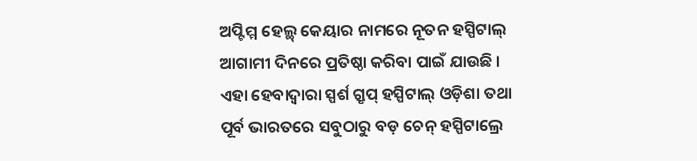ଅପ୍ଟିମ୍ମ ହେଲ୍ଥ୍ କେୟାର ନାମରେ ନୂତନ ହସ୍ପିଟାଲ୍ ଆଗାମୀ ଦିନରେ ପ୍ରତିଷ୍ଠା କରିବା ପାଇଁ ଯାଉଛି ।
ଏହା ହେବାଦ୍ୱାରା ସ୍ପର୍ଶ ଗ୍ରୃପ୍ ହସ୍ପିଟାଲ୍ ଓଡ଼ିଶା ତଥା ପୂର୍ବ ଭାରତରେ ସବୁଠାରୁ ବଡ଼ ଚେନ୍ ହସ୍ପିଟାଲ୍ରେ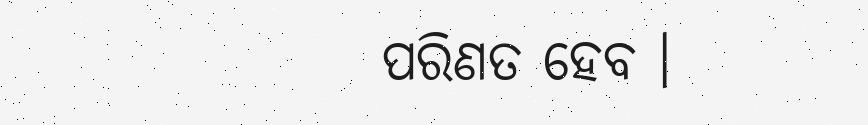ପରିଣତ ହେବ ।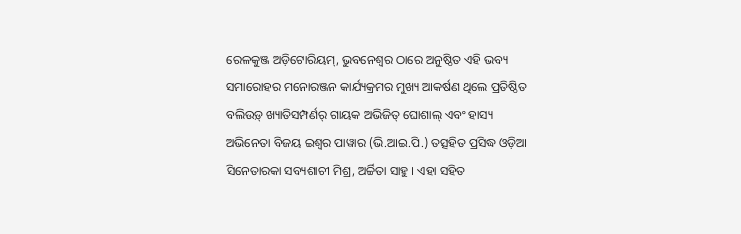ରେଳକୁଞ୍ଜ ଅଡ଼ିଟୋରିୟମ୍, ଭୁବନେଶ୍ୱର ଠାରେ ଅନୁଷ୍ଠିତ ଏହି ଭବ୍ୟ ସମାରୋହର ମନୋରଞ୍ଜନ କାର୍ଯ୍ୟକ୍ରମର ମୁଖ୍ୟ ଆକର୍ଷଣ ଥିଲେ ପ୍ରତିଷ୍ଠିତ ବଲିଉଡ଼୍ ଖ୍ୟାତିସମ୍ପର୍ଣର୍ ଗାୟକ ଅଭିଜିତ୍ ଘୋଶାଲ୍ ଏବଂ ହାସ୍ୟ ଅଭିନେତା ବିଜୟ ଇଶ୍ୱର ପାୱାର (ଭି.ଆଇ.ପି.) ତତ୍ସହିତ ପ୍ରସିଦ୍ଧ ଓଡ଼ିଆ ସିନେତାରକା ସବ୍ୟଶାଚୀ ମିଶ୍ର, ଅର୍ଚ୍ଚିତା ସାହୁ । ଏହା ସହିତ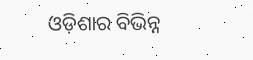ଓଡ଼ିଶାର ବିଭିନ୍ନ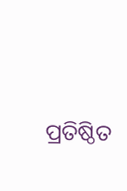ପ୍ରତିଷ୍ଠିତ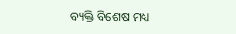ବ୍ୟକ୍ତି ବିଶେଷ ମଧ୍ୟ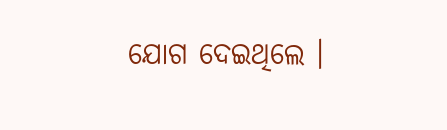ଯୋଗ ଦେଇଥିଲେ ।